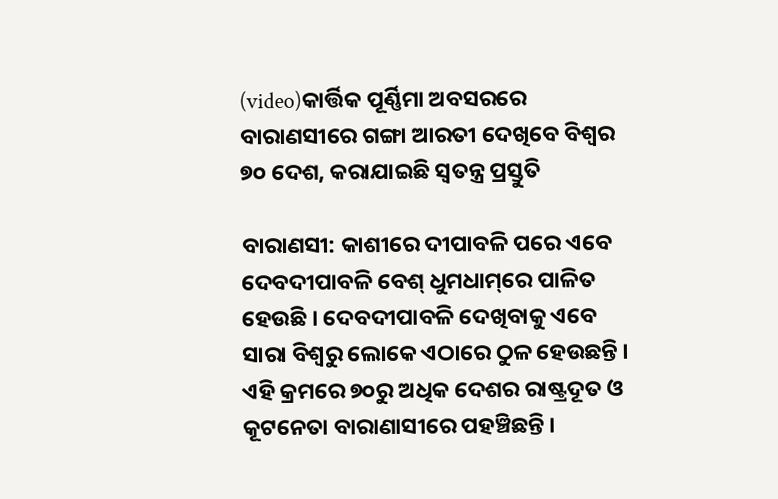(video)କାର୍ତ୍ତିକ ପୂର୍ଣ୍ଣିମା ଅବସରରେ ବାରାଣସୀରେ ଗଙ୍ଗା ଆରତୀ ଦେଖିବେ ବିଶ୍ୱର ୭୦ ଦେଶ, କରାଯାଇଛି ସ୍ୱତନ୍ତ୍ର ପ୍ରସ୍ତୁତି

ବାରାଣସୀ: କାଶୀରେ ଦୀପାବଳି ପରେ ଏବେ ଦେବଦୀପାବଳି ବେଶ୍ ଧୁମଧାମ୍‌ରେ ପାଳିତ ହେଉଛି । ଦେବଦୀପାବଳି ଦେଖିବାକୁ ଏବେ ସାରା ବିଶ୍ୱରୁ ଲୋକେ ଏଠାରେ ଠୁଳ ହେଉଛନ୍ତି । ଏହି କ୍ରମରେ ୭୦ରୁ ଅଧିକ ଦେଶର ରାଷ୍ଟ୍ରଦୂତ ଓ କୂଟନେତା ବାରାଣାସୀରେ ପହଞ୍ଚିଛନ୍ତି ।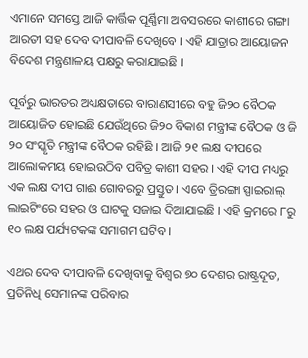ଏମାନେ ସମସ୍ତେ ଆଜି କାର୍ତ୍ତିକ ପୂର୍ଣ୍ଣିମା ଅବସରରେ କାଶୀରେ ଗଙ୍ଗା ଆରତୀ ସହ ଦେବ ଦୀପାବଳି ଦେଖିବେ । ଏହି ଯାତ୍ରାର ଆୟୋଜନ ବିଦେଶ ମନ୍ତ୍ରଣାଳୟ ପକ୍ଷରୁ କରାଯାଇଛି ।

ପୂର୍ବରୁ ଭାରତର ଅଧ୍ୟକ୍ଷତାରେ ବାରାଣସୀରେ ବହୁ ଜି୨୦ ବୈଠକ ଆୟୋଜିତ ହୋଇଛି ଯେଉଁଥିରେ ଜି୨୦ ବିକାଶ ମନ୍ତ୍ରୀଙ୍କ ବୈଠକ ଓ ଜି ୨୦ ସଂସ୍କୃତି ମନ୍ତ୍ରୀଙ୍କ ବୈଠକ ରହିଛି । ଆଜି ୨୧ ଲକ୍ଷ ଦୀପରେ ଆଲୋକମୟ ହୋଇଉଠିବ ପବିତ୍ର କାଶୀ ସହର । ଏହି ଦୀପ ମଧ୍ୟରୁ ଏକ ଲକ୍ଷ ଦୀପ ଗାଈ ଗୋବରରୁ ପ୍ରସ୍ତୁତ । ଏବେ ତ୍ରିରଙ୍ଗା ସ୍ପାଇରାଲ୍ ଲାଇଟିଂରେ ସହର ଓ ଘାଟକୁ ସଜାଇ ଦିଆଯାଇଛି । ଏହି କ୍ରମରେ ୮ରୁ ୧୦ ଲକ୍ଷ ପର୍ଯ୍ୟଟକଙ୍କ ସମାଗମ ଘଟିବ ।

ଏଥର ଦେବ ଦୀପାବଳି ଦେଖିବାକୁ ବିଶ୍ୱର ୭୦ ଦେଶର ରାଷ୍ଟ୍ରଦୂତ, ପ୍ରତିନିଧି ସେମାନଙ୍କ ପରିବାର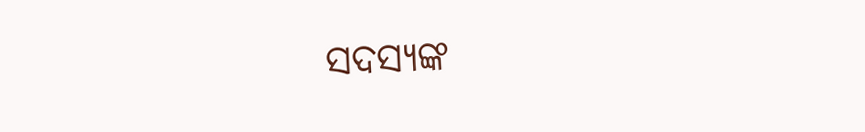ସଦସ୍ୟଙ୍କ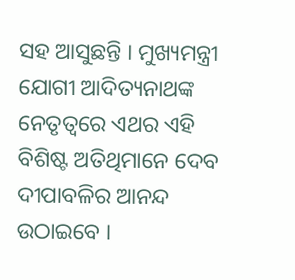ସହ ଆସୁଛନ୍ତି । ମୁଖ୍ୟମନ୍ତ୍ରୀ ଯୋଗୀ ଆଦିତ୍ୟନାଥଙ୍କ ନେତୃତ୍ୱରେ ଏଥର ଏହି ବିଶିଷ୍ଟ ଅତିଥିମାନେ ଦେବ ଦୀପାବଳିର ଆନନ୍ଦ ଉଠାଇବେ ।